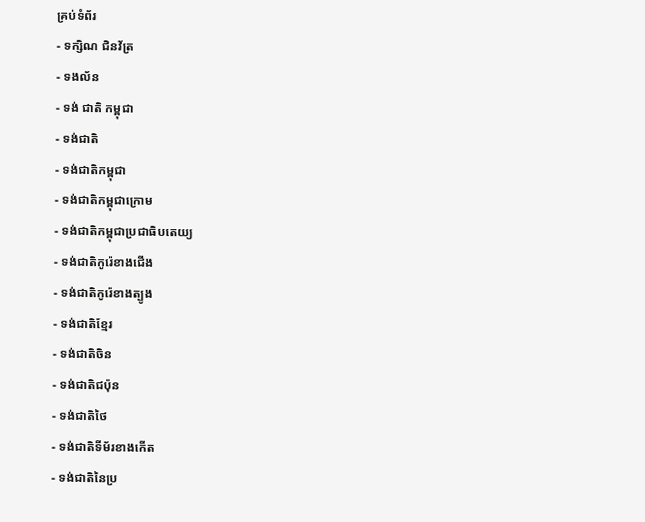គ្រប់ទំព័រ
- ទក្សិណ ជិនវ័ត្រ
- ទងល័ន
- ទង់ ជាតិ កម្ពុជា
- ទង់ជាតិ
- ទង់ជាតិកម្ពុជា
- ទង់ជាតិកម្ពុជាក្រោម
- ទង់ជាតិកម្ពុជាប្រជាធិបតេយ្យ
- ទង់ជាតិកូរ៉េខាងជើង
- ទង់ជាតិកូរ៉េខាងត្បូង
- ទង់ជាតិខ្មែរ
- ទង់ជាតិចិន
- ទង់ជាតិជប៉ុន
- ទង់ជាតិថៃ
- ទង់ជាតិទីម័រខាងកើត
- ទង់ជាតិនៃប្រ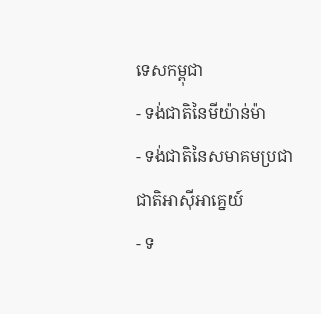ទេសកម្ពុជា
- ទង់ជាតិនៃមីយ៉ាន់ម៉ា
- ទង់ជាតិនៃសមាគមប្រជាជាតិអាស៊ីអាគ្នេយ៍
- ទ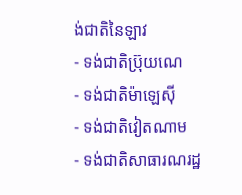ង់ជាតិនៃឡាវ
- ទង់ជាតិប្រ៊ុយណេ
- ទង់ជាតិម៉ាឡេស៊ី
- ទង់ជាតិវៀតណាម
- ទង់ជាតិសាធារណរដ្ឋ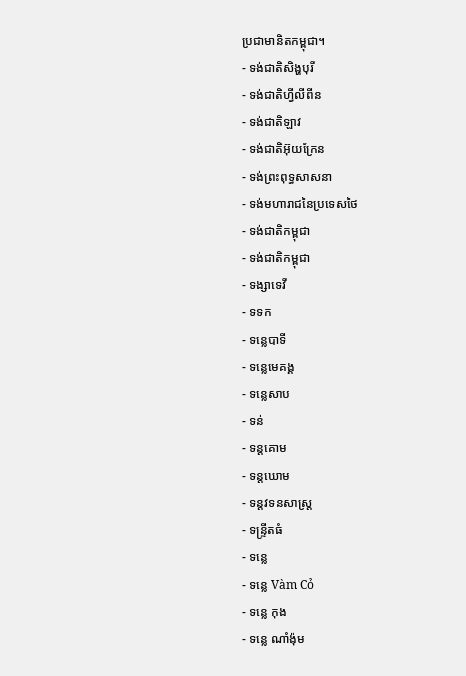ប្រជាមានិតកម្ពុជា។
- ទង់ជាតិសិង្ហបុរី
- ទង់ជាតិហ្វីលីពីន
- ទង់ជាតិឡាវ
- ទង់ជាតិអ៊ុយក្រែន
- ទង់ព្រះពុទ្ធសាសនា
- ទង់មហារាជនៃប្រទេសថៃ
- ទង់ជាតិកម្ពុជា
- ទង់ជាតិកម្ពុជា
- ទង្សាទេវី
- ទទក
- ទនេ្លបាទី
- ទនេ្លមេគង្គ
- ទនេ្លសាប
- ទន់
- ទន្ដគោម
- ទន្ដឃោម
- ទន្តវទនសាស្រ្ត
- ទន្ទ្រីតធំ
- ទន្លេ
- ទន្លេ Vàm Cỏ
- ទន្លេ កុង
- ទន្លេ ណាំង៉ុម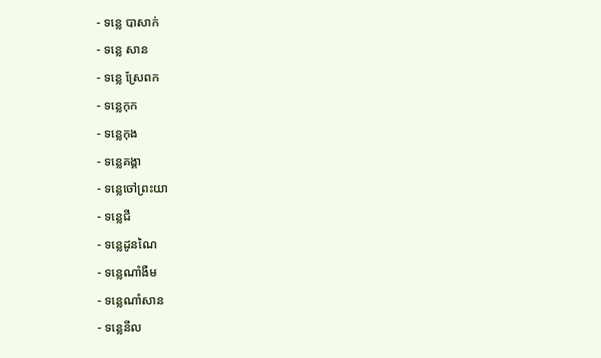- ទន្លេ បាសាក់
- ទន្លេ សាន
- ទន្លេ ស្រែពក
- ទន្លេកុក
- ទន្លេកុង
- ទន្លេគង្គា
- ទន្លេចៅព្រះយា
- ទន្លេជី
- ទន្លេដូនណៃ
- ទន្លេណាំងឺម
- ទន្លេណាំសាន
- ទន្លេនីល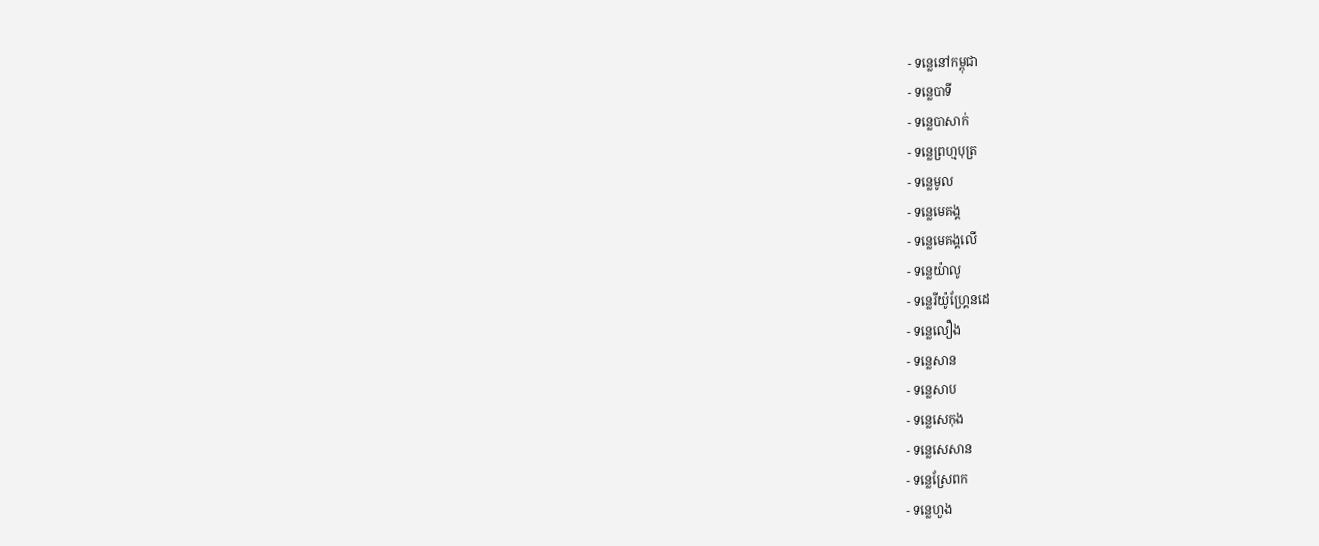- ទន្លេនៅកម្ពុជា
- ទន្លេបាទី
- ទន្លេបាសាក់
- ទន្លេព្រហ្មបុត្រ
- ទន្លេមូល
- ទន្លេមេគង្គ
- ទន្លេមេគង្គលើ
- ទន្លេយ៉ាលូ
- ទន្លេរីយ៉ូហ្គ្រែនដេ
- ទន្លេលឿង
- ទន្លេសាន
- ទន្លេសាប
- ទន្លេសេកុង
- ទន្លេសេសាន
- ទន្លេស្រែពក
- ទន្លេហួង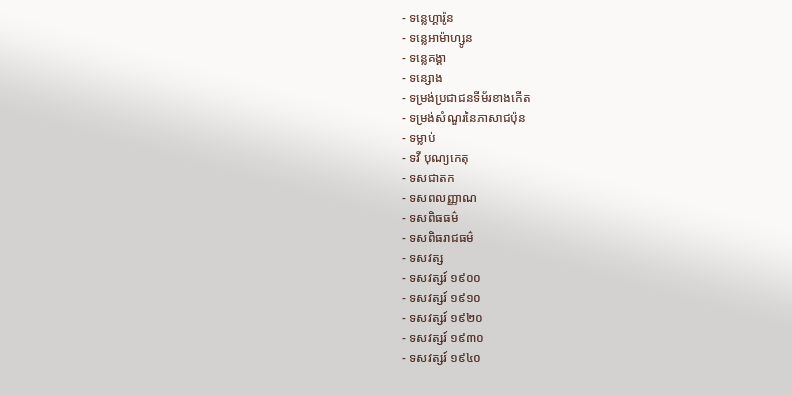- ទន្លេហ្គារ៉ូន
- ទន្លេអាម៉ាហ្សូន
- ទន្លេគង្គា
- ទន្សោង
- ទម្រង់ប្រជាជនទីម័រខាងកើត
- ទម្រង់សំណួរនៃភាសាជប៉ុន
- ទម្លាប់
- ទវី បុណ្យកេតុ
- ទសជាតក
- ទសពលញ្ញាណ
- ទសពិធធម៌
- ទសពិធរាជធម៌
- ទសវត្ស
- ទសវត្សរ៍ ១៩០០
- ទសវត្សរ៍ ១៩១០
- ទសវត្សរ៍ ១៩២០
- ទសវត្សរ៍ ១៩៣០
- ទសវត្សរ៍ ១៩៤០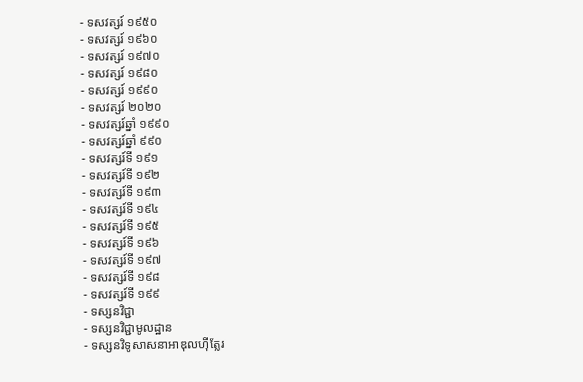- ទសវត្សរ៍ ១៩៥០
- ទសវត្សរ៍ ១៩៦០
- ទសវត្សរ៍ ១៩៧០
- ទសវត្សរ៍ ១៩៨០
- ទសវត្សរ៍ ១៩៩០
- ទសវត្សរ៍ ២០២០
- ទសវត្សរ៍ឆ្នាំ ១៩៩០
- ទសវត្សរ៍ឆ្នាំ ៩៩០
- ទសវត្សរ៍ទី ១៩១
- ទសវត្សរ៍ទី ១៩២
- ទសវត្សរ៍ទី ១៩៣
- ទសវត្សរ៍ទី ១៩៤
- ទសវត្សរ៍ទី ១៩៥
- ទសវត្សរ៍ទី ១៩៦
- ទសវត្សរ៍ទី ១៩៧
- ទសវត្សរ៍ទី ១៩៨
- ទសវត្សរ៍ទី ១៩៩
- ទស្សនវិជ្ជា
- ទស្សនវិជ្ជាមូលដ្ឋាន
- ទស្សនវិទូសាសនាអាឌុលហ៊ីត្លែរ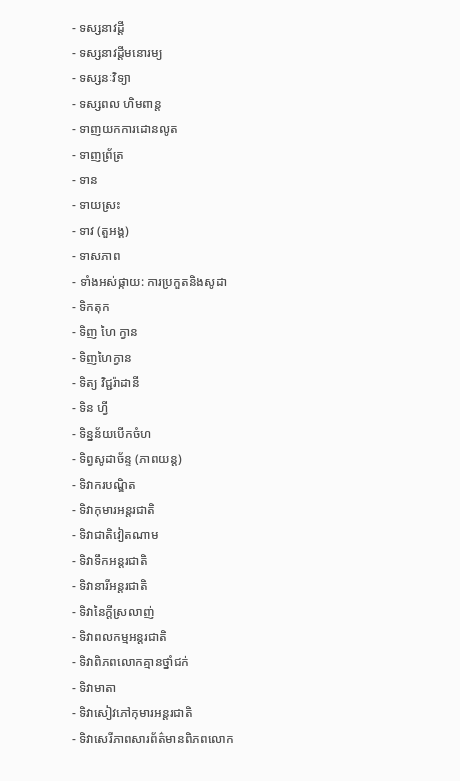- ទស្សនាវដ្ដី
- ទស្សនាវដ្ដីមនោរម្យ
- ទស្សនៈវិទ្យា
- ទស្សពល ហិមពាន្ត
- ទាញយកការដោនលូត
- ទាញព្រ័ត្រ
- ទាន
- ទាយស្រះ
- ទាវ (តួអង្គ)
- ទាសភាព
- ទាំងអស់ផ្កាយ: ការប្រកួតនិងសូដា
- ទិកតុក
- ទិញ ហៃ ក្វាន
- ទិញហៃក្វាន
- ទិត្យ វិជ្ជរ៉ាដានី
- ទិន ហ្វី
- ទិន្នន័យបើកចំហ
- ទិព្វសូដាច័ន្ទ (ភាពយន្ត)
- ទិវាករបណ្ឌិត
- ទិវាកុមារអន្តរជាតិ
- ទិវាជាតិវៀតណាម
- ទិវាទឹកអន្តរជាតិ
- ទិវានារីអន្តរជាតិ
- ទិវានៃក្ដីស្រលាញ់
- ទិវាពលកម្មអន្ដរជាតិ
- ទិវាពិភពលោកគ្មានថ្នាំជក់
- ទិវាមាតា
- ទិវាសៀវភៅកុមារអន្តរជាតិ
- ទិវាសេរីភាពសារព័ត៌មានពិភពលោក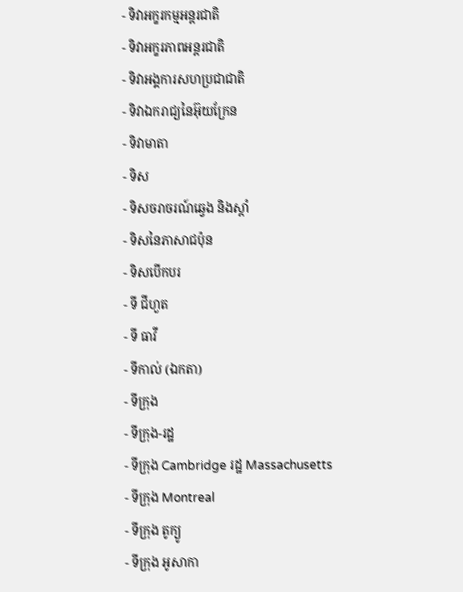- ទិវាអក្ខរកម្មអន្តរជាតិ
- ទិវាអក្ខរភាពអន្តរជាតិ
- ទិវាអង្គការសហប្រជាជាតិ
- ទិវាឯករាជ្យនៃអ៊ុយក្រែន
- ទិវាមាតា
- ទិស
- ទិសចរាចរណ៍ឆ្វេង និងស្តាំ
- ទិសនៃភាសាជប៉ុន
- ទិសបើកបរ
- ទី ជីហួត
- ទី ធាវី
- ទីកាល់ (ឯកតា)
- ទីក្រុង
- ទីក្រុង-រដ្ឋ
- ទីក្រុង Cambridge រដ្ឋ Massachusetts
- ទីក្រុង Montreal
- ទីក្រុង តូក្យូ
- ទីក្រុង អូសាកា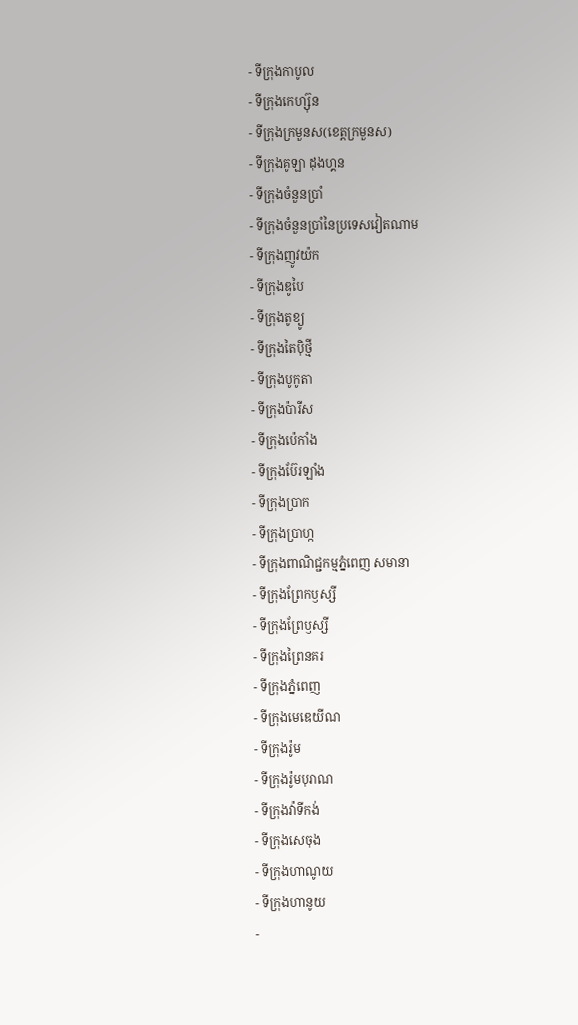- ទីក្រុងកាបូល
- ទីក្រុងកេហ្ស៊ុន
- ទីក្រុងក្រមួនស(ខេត្តក្រមួនស)
- ទីក្រុងគូឡា ដុងហ្គន
- ទីក្រុងចំនួនប្រាំ
- ទីក្រុងចំនួនប្រាំនៃប្រទេសវៀតណាម
- ទីក្រុងញូវយ៉ក
- ទីក្រុងឌូបៃ
- ទីក្រុងតូខ្យូ
- ទីក្រុងតៃប៉ិថ្មី
- ទីក្រុងបូកូតា
- ទីក្រុងប៉ារីស
- ទីក្រុងប៉េកាំង
- ទីក្រុងប៊ែរឡាំង
- ទីក្រុងប្រាក
- ទីក្រុងប្រាហ្ក
- ទីក្រុងពាណិជ្ជកម្មភ្នំពេញ សមានា
- ទីក្រុងព្រែកឫស្សី
- ទីក្រុងព្រែឫស្សី
- ទីក្រុងព្រៃនគរ
- ទីក្រុងភ្នំពេញ
- ទីក្រុងមេឌេយីណ
- ទីក្រុងរ៉ូម
- ទីក្រុងរ៉ូមបុរាណ
- ទីក្រុងវ៉ាទីកង់
- ទីក្រុងសេចុង
- ទីក្រុងហាណូយ
- ទីក្រុងហានូយ
-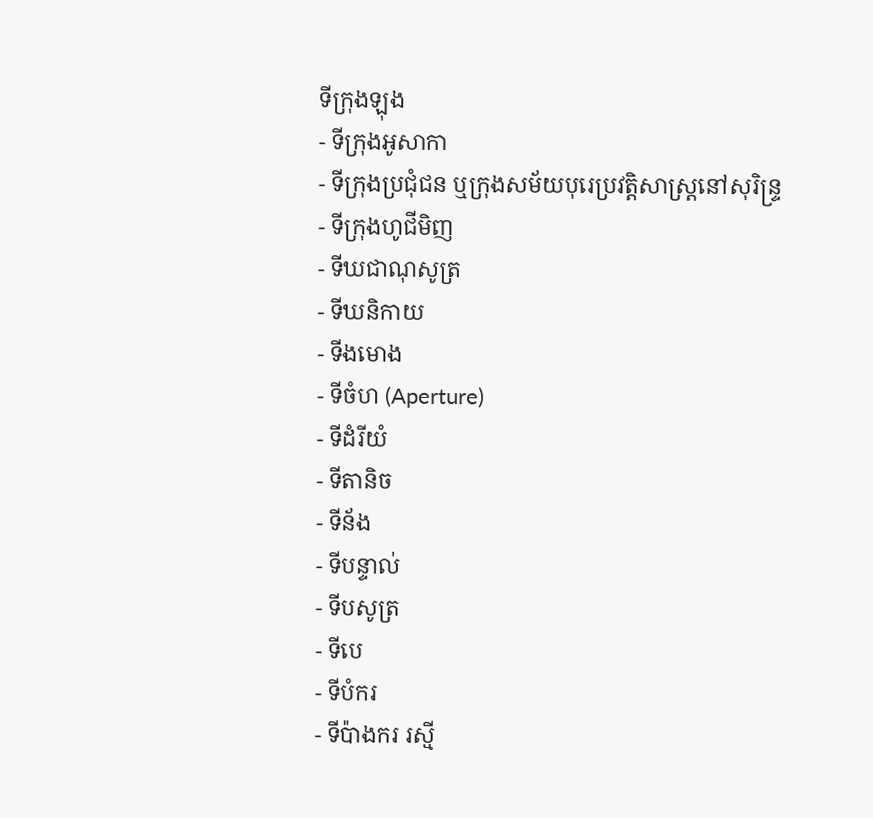ទីក្រុងឡុង
- ទីក្រុងអូសាកា
- ទីក្រុងប្រជុំជន ឬក្រុងសម័យបុរេប្រវត្តិសាស្រ្តនៅសុរិន្ទ្រ
- ទីក្រុងហូជីមិញ
- ទីឃជាណុសូត្រ
- ទីឃនិកាយ
- ទីងមោង
- ទីចំហ (Aperture)
- ទីដំរីយំ
- ទីតានិច
- ទីន័ង
- ទីបន្ទាល់
- ទីបសូត្រ
- ទីបេ
- ទីបំករ
- ទីប៉ាងករ រស្មី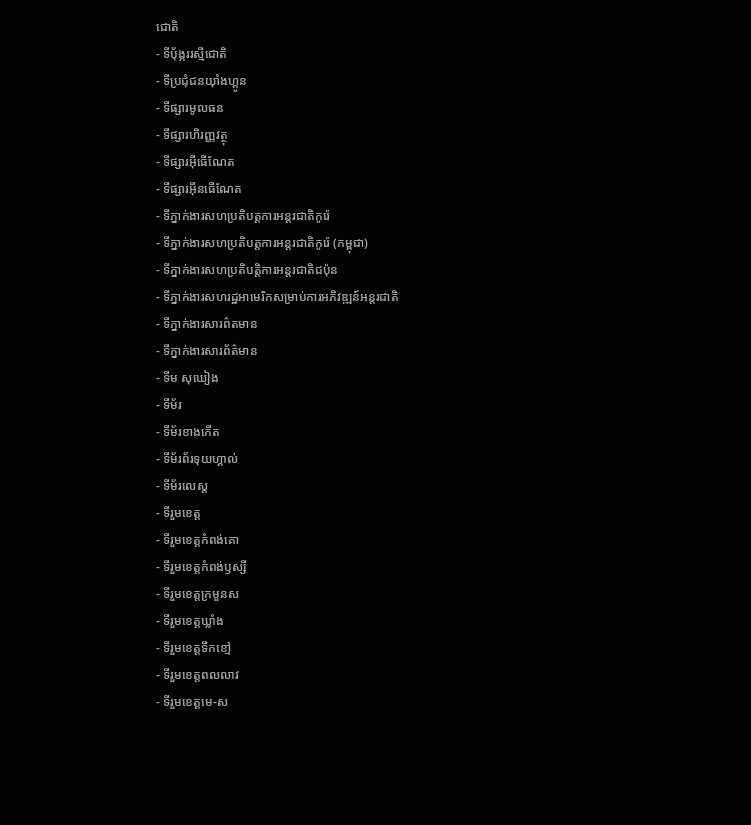ជោតិ
- ទីប៉័ង្កររស្មីជោតិ
- ទីប្រជុំជនយ៉ាំងហ្គូន
- ទីផ្សារមូលធន
- ទីផ្សារហិរញ្ញវត្ថុ
- ទីផ្សារអ៊ីធើណែត
- ទីផ្សារអ៊ីនធើណែត
- ទីភ្នាក់ងារសហប្រតិបត្តការអន្តរជាតិកូរ៉េ
- ទីភ្នាក់ងារសហប្រតិបត្តការអន្តរជាតិកូរ៉េ (កម្ពុជា)
- ទីភ្នាក់ងារសហប្រតិបត្តិការអន្តរជាតិជប៉ុន
- ទីភ្នាក់ងារសហរដ្ឋអាមេរិកសម្រាប់ការអភិវឌ្ឍន៍អន្តរជាតិ
- ទីភ្នាក់ងារសារព៌តមាន
- ទីភ្នាក់ងារសារព័ត៌មាន
- ទីម សុឃៀង
- ទីម័រ
- ទីម័រខាងកើត
- ទីម័រព័រទុយហ្គាល់
- ទីម័រលេស្ត
- ទីរួមខេត្ត
- ទីរួមខេត្តកំពង់គោ
- ទីរួមខេត្តកំពង់ឫស្សី
- ទីរួមខេត្តក្រមួនស
- ទីរួមខេត្តឃ្លាំង
- ទីរួមខេត្តទឹកខៅ្ម
- ទីរួមខេត្តពលលាវ
- ទីរួមខេត្តមេ-ស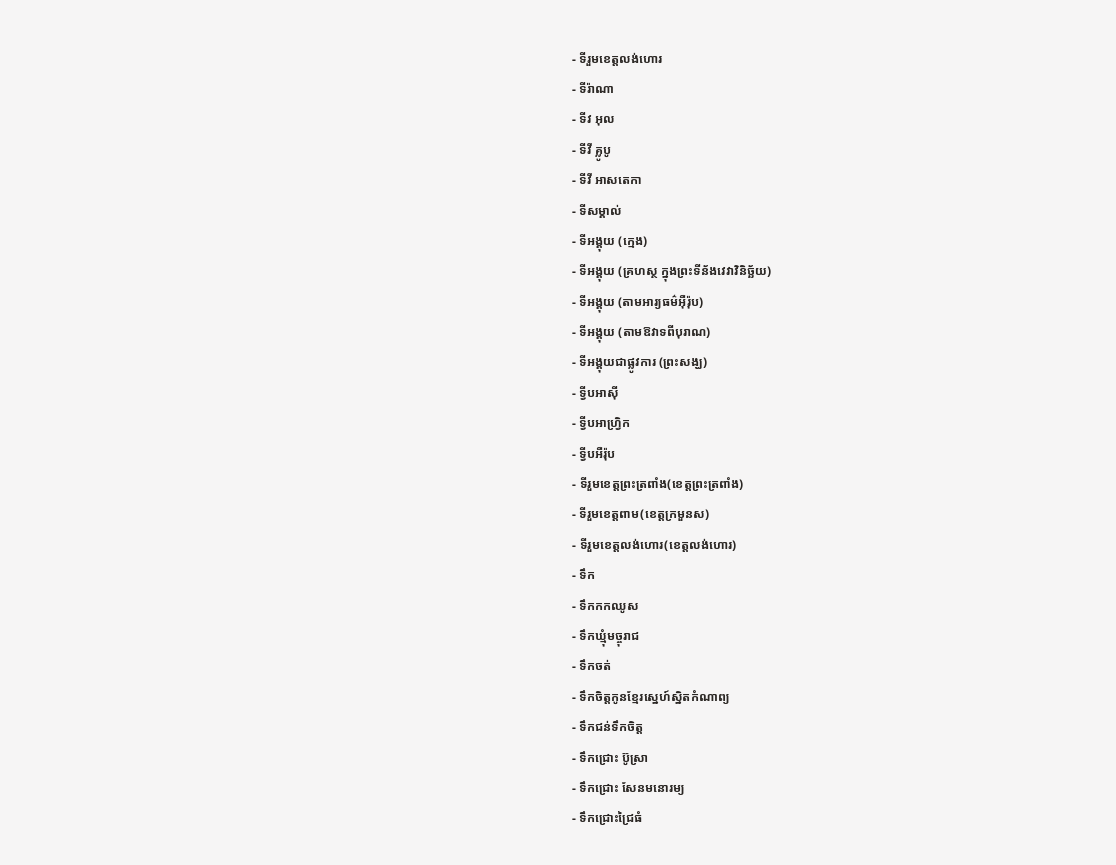- ទីរួមខេត្តលង់ហោរ
- ទីរ៉ាណា
- ទីវ អុល
- ទីវី គ្លូបូ
- ទីវី អាសតេកា
- ទីសម្គាល់
- ទីអង្គុយ (ក្មេង)
- ទីអង្គុយ (គ្រហស្ថ ក្នុងព្រះទីន័ងវេវាវិនិច្ឆ័យ)
- ទីអង្គុយ (តាមអារ្យធម៌អ៊ឺរ៉ុប)
- ទីអង្គុយ (តាមឱវាទពីបុរាណ)
- ទីអង្គុយជាផ្លូវការ (ព្រះសង្ឃ)
- ទី្វបអាស៊ី
- ទី្វបអាហ្វ្រិក
- ទី្វបអឺរ៉ុប
- ទីរួមខេត្តព្រះត្រពាំង(ខេត្តព្រះត្រពាំង)
- ទីរួមខេត្តពាម(ខេត្តក្រមួនស)
- ទីរួមខេត្តលង់ហោរ(ខេត្តលង់ហោរ)
- ទឹក
- ទឹកកកឈូស
- ទឹកឃ្មុំមច្ចុរាជ
- ទឹកចត់
- ទឹកចិត្តកូនខ្មែរស្នេហ៍ស្និតកំណាព្យ
- ទឹកជន់ទឹកចិត្ត
- ទឹកជ្រោះ ប៊ូស្រា
- ទឹកជ្រោះ សែនមនោរម្យ
- ទឹកជ្រោះជ្រៃធំ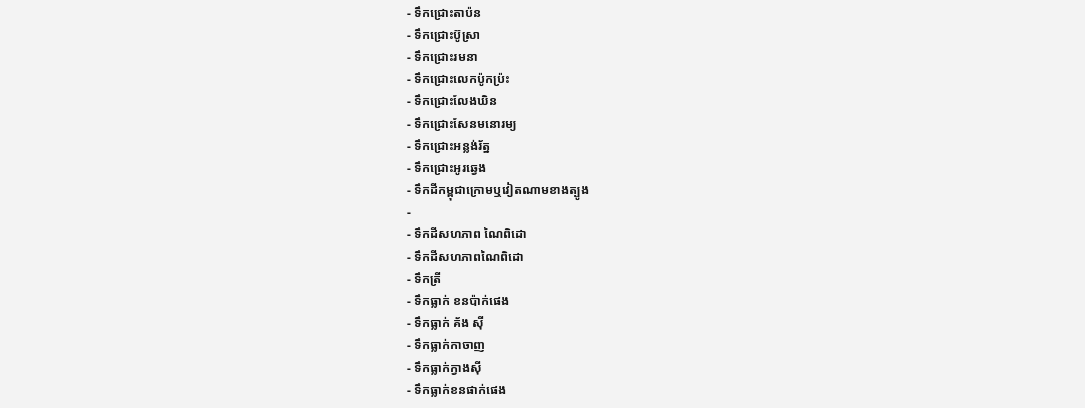- ទឹកជ្រោះតាប៉ន
- ទឹកជ្រោះប៊ូស្រា
- ទឹកជ្រោះរមនា
- ទឹកជ្រោះលេកប៉ូកប្រ៉ះ
- ទឹកជ្រោះលែងឃិន
- ទឹកជ្រោះសែនមនោរម្យ
- ទឹកជ្រោះអន្លង់រ័ត្ន
- ទឹកជ្រោះអូរឆ្វេង
- ទឹកដីកម្ពុជាក្រោមឬវៀតណាមខាងត្បូង
-
- ទឹកដីសហភាព ណៃពិដោ
- ទឹកដីសហភាពណៃពិដោ
- ទឹកត្រី
- ទឹកធ្លាក់ ខនប៉ាក់ផេង
- ទឹកធ្លាក់ គ័ង សុី
- ទឹកធ្លាក់កាចាញ
- ទឹកធ្លាក់ក្វាងស៊ី
- ទឹកធ្លាក់ខនផាក់ផេង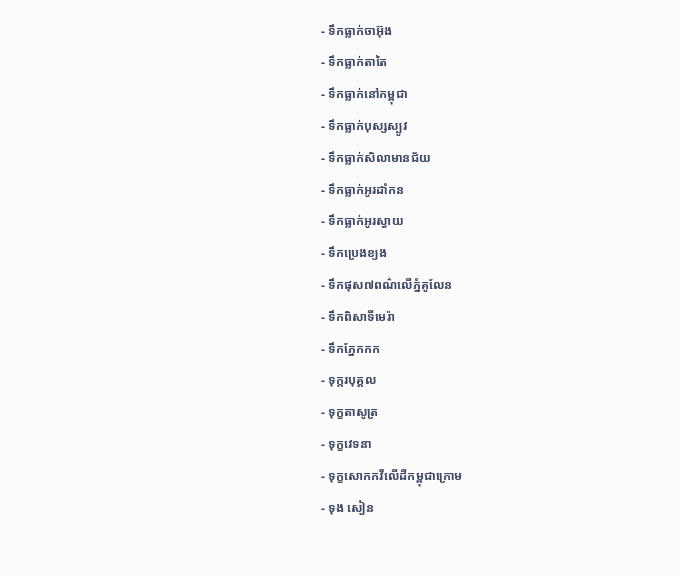- ទឹកធ្លាក់ចាអ៊ុង
- ទឹកធ្លាក់តាតៃ
- ទឹកធ្លាក់នៅកម្ពុជា
- ទឹកធ្លាក់បុស្សស្បូវ
- ទឹកធ្លាក់សិលាមានជ័យ
- ទឹកធ្លាក់អូរដាំកន
- ទឹកធ្លាក់អូរស្វាយ
- ទឹកប្រេងខ្យង
- ទឹកផុស៧ពណ៌លើភ្នំគូលែន
- ទឹកពិសាទីមេរ៉ា
- ទឹកភ្នែកកក
- ទុក្ករបុគ្គល
- ទុក្ខតាសូត្រ
- ទុក្ខវេទនា
- ទុក្ខសោកកវីលើដីកម្ពុជាក្រោម
- ទុង សៀន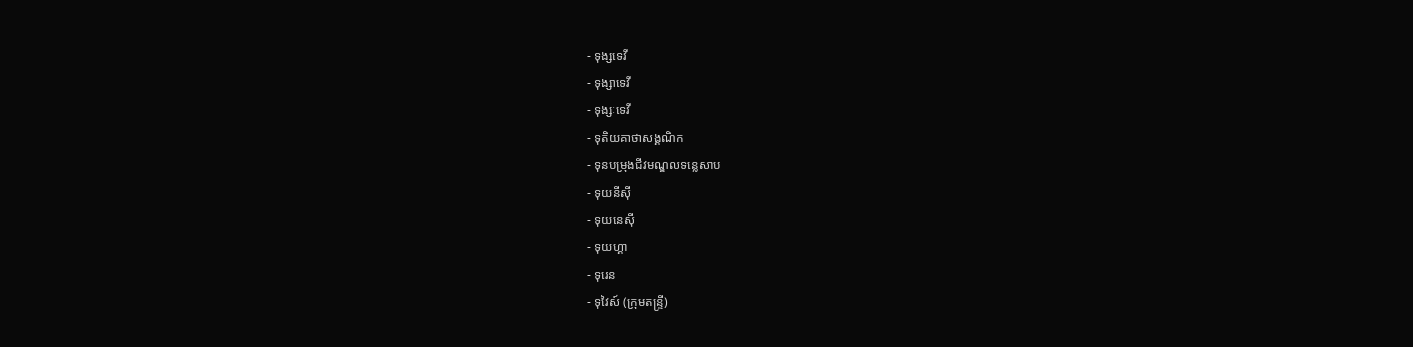- ទុង្សទេវី
- ទុង្សាទេវី
- ទុង្សៈទេវី
- ទុតិយគាថាសង្គណិក
- ទុនបម្រុងជីវមណ្ឌលទន្លេសាប
- ទុយនីស៊ី
- ទុយនេស៊ី
- ទុយហ្គា
- ទុរេន
- ទុវៃស៍ (ក្រុមតន្ទ្រី)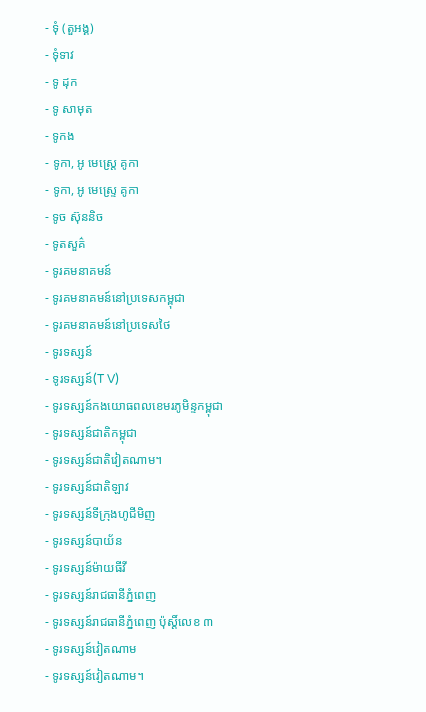- ទុំ (តួអង្គ)
- ទុំទាវ
- ទូ ដុក
- ទូ សាមុត
- ទូកង
- ទូកា, អូ មេស្ត្រេ គូកា
- ទូកា, អូ មេស្ទ្រេ គូកា
- ទូច ស៊ុននិច
- ទូតសួគ៌
- ទូរគមនាគមន៍
- ទូរគមនាគមន៍នៅប្រទេសកម្ពុជា
- ទូរគមនាគមន៍នៅប្រទេសថៃ
- ទូរទស្សន៍
- ទូរទស្សន៍(T V)
- ទូរទស្សន៍កងយោធពលខេមរភូមិន្ទកម្ពុជា
- ទូរទស្សន៍ជាតិកម្ពុជា
- ទូរទស្សន៍ជាតិវៀតណាម។
- ទូរទស្សន៍ជាតិឡាវ
- ទូរទស្សន៍ទីក្រុងហូជីមិញ
- ទូរទស្សន៍បាយ័ន
- ទូរទស្សន៍ម៉ាយធីវី
- ទូរទស្សន៍រាជធានីភ្នំពេញ
- ទូរទស្សន៍រាជធានីភ្នំពេញ ប៉ុស្ដិ៍លេខ ៣
- ទូរទស្សន៍វៀតណាម
- ទូរទស្សន៍វៀតណាម។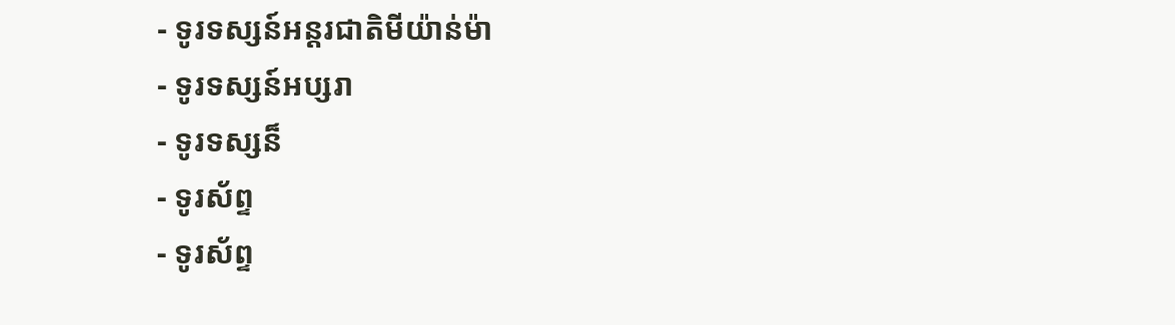- ទូរទស្សន៍អន្តរជាតិមីយ៉ាន់ម៉ា
- ទូរទស្សន៍អប្សរា
- ទូរទស្សន៏
- ទូរស័ព្ទ
- ទូរស័ព្ទ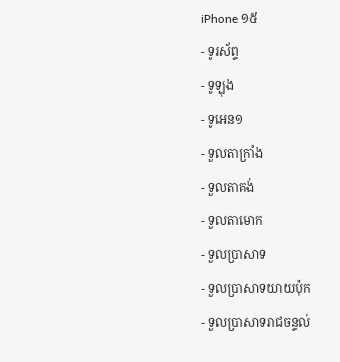iPhone ១៥
- ទូរស័ព្ទ
- ទូឡុង
- ទូអេន១
- ទួលតាក្រាំង
- ទួលតាគង់
- ទួលតាមោក
- ទួលប្រាសាទ
- ទួលប្រាសាទយាយប៉ុក
- ទួលប្រាសាទរាជចន្ទល់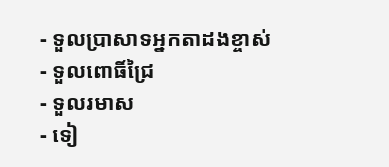- ទួលប្រាសាទអ្នកតាដងខ្ចាស់
- ទួលពោធិ៍ជ្រៃ
- ទួលរមាស
- ទៀ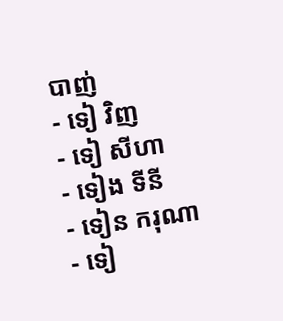បាញ់
- ទៀ វិញ
- ទៀ សីហា
- ទៀង ទីនី
- ទៀន ករុណា
- ទៀ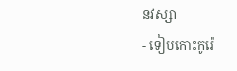នវស្សា
- ទៀបកោះកូរ៉េ